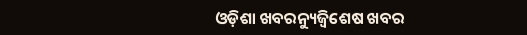ଓଡ଼ିଶା ଖବରନ୍ୟୁଜ୍ବିଶେଷ ଖବର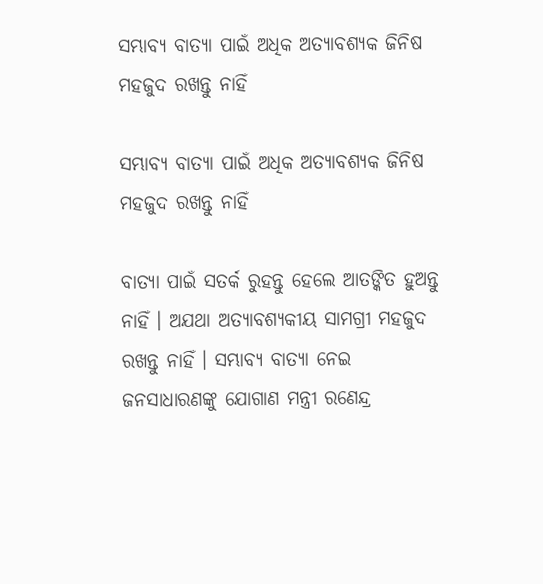ସମ୍ଭାବ୍ୟ ବାତ୍ୟା ପାଇଁ ଅଧିକ ଅତ୍ୟାବଶ୍ୟକ ଜିନିଷ ମହଜୁଦ ରଖନ୍ତୁ ନାହିଁ

ସମ୍ଭାବ୍ୟ ବାତ୍ୟା ପାଇଁ ଅଧିକ ଅତ୍ୟାବଶ୍ୟକ ଜିନିଷ ମହଜୁଦ ରଖନ୍ତୁ ନାହିଁ

ବାତ୍ୟା ପାଇଁ ସତର୍କ ରୁହନ୍ତୁ ହେଲେ ଆତଙ୍କିତ ହୁଅନ୍ତୁ ନାହିଁ । ଅଯଥା ଅତ୍ୟାବଶ୍ୟକୀୟ ସାମଗ୍ରୀ ମହଜୁଦ ରଖନ୍ତୁ ନାହିଁ । ସମ୍ଭାବ୍ୟ ବାତ୍ୟା ନେଇ ଜନସାଧାରଣଙ୍କୁ ଯୋଗାଣ ମନ୍ତ୍ରୀ ରଣେନ୍ଦ୍ର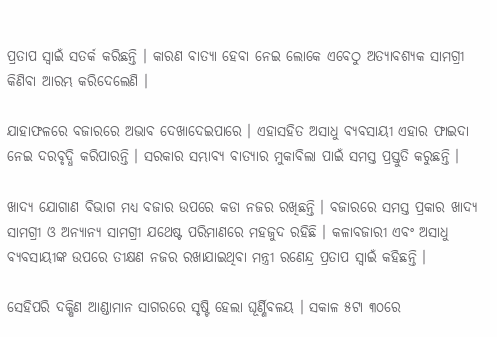ପ୍ରତାପ ସ୍ୱାଇଁ ସତର୍କ କରିଛନ୍ତି । କାରଣ ବାତ୍ୟା ହେବା ନେଇ ଲୋକେ ଏବେଠୁ ଅତ୍ୟାବଶ୍ୟକ ସାମଗ୍ରୀ କିଣିବା ଆରମ୍ଭ କରିଦେଲେଣି ।

ଯାହାଫଳରେ ବଜାରରେ ଅଭାବ ଦେଖାଦେଇପାରେ । ଏହାସହିତ ଅସାଧୁ ବ୍ୟବସାୟୀ ଏହାର ଫାଇଦା ନେଇ ଦରବୃଦ୍ଧି କରିପାରନ୍ତି । ସରକାର ସମ୍ଭାବ୍ୟ ବାତ୍ୟାର ମୁକାବିଲା ପାଇଁ ସମସ୍ତ ପ୍ରସ୍ତୁତି କରୁଛନ୍ତି ।

ଖାଦ୍ୟ ଯୋଗାଣ ବିଭାଗ ମଧ୍ୟ ବଜାର ଉପରେ କଡା ନଜର ରଖିଛନ୍ତି । ବଜାରରେ ସମସ୍ତ ପ୍ରକାର ଖାଦ୍ୟ ସାମଗ୍ରୀ ଓ ଅନ୍ୟାନ୍ୟ ସାମଗ୍ରୀ ଯଥେଷ୍ଟ ପରିମାଣରେ ମହଜୁଦ ରହିଛି । କଳାବଜାରୀ ଏବଂ ଅସାଧୁ ବ୍ୟବସାୟୀଙ୍କ ଉପରେ ତୀକ୍ଷଣ ନଜର ରଖାଯାଇଥିବା ମନ୍ତ୍ରୀ ରଣେନ୍ଦ୍ର ପ୍ରତାପ ସ୍ୱାଇଁ କହିଛନ୍ତି ।

ସେହିପରି ଦକ୍ଷିଣ ଆଣ୍ଡାମାନ ସାଗରରେ ସୃଷ୍ଟି ହେଲା ଘୂର୍ଣ୍ଣିବଳୟ । ସକାଳ ୫ଟା ୩୦ରେ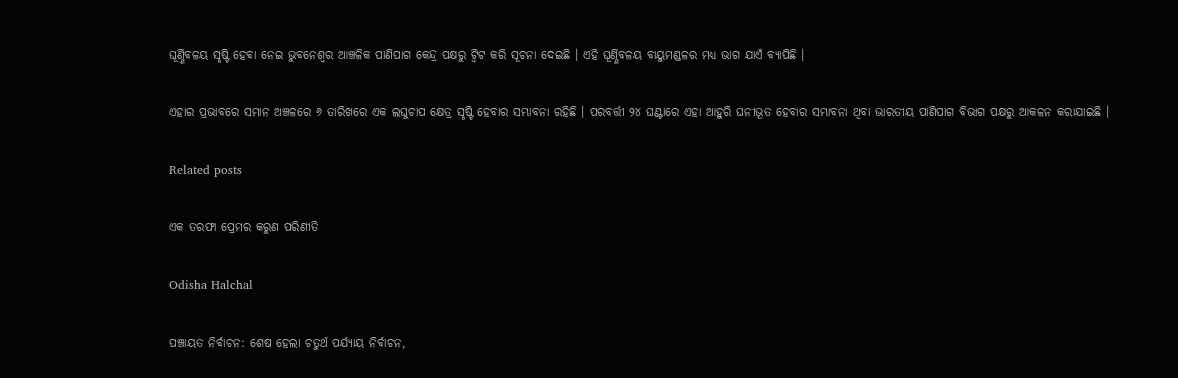ଘୂର୍ଣ୍ଣିବଳୟ ସୃଷ୍ଟି ହେବା ନେଇ ଭୁବନେଶ୍ୱର ଆଞ୍ଚଳିକ ପାଣିପାଗ କେନ୍ଦ୍ର ପକ୍ଷରୁ ଟ୍ୱିଟ କରି ସୂଚନା ଦେଇଛି । ଏହି ଘୂର୍ଣ୍ଣିବଳୟ ବାୟୁମଣ୍ଡଳର ମଧ୍ୟ ଭାଗ ଯାଏଁ ବ୍ୟାପିଛି ।

ଏହାର ପ୍ରଭାବରେ ସମାନ ଅଞ୍ଚଳରେ ୬ ତାରିଖରେ ଏକ ଲଘୁଚାପ କ୍ଷେତ୍ର ସୃଷ୍ଟି ହେବାର ସମ୍ଭାବନା ରହିଛି । ପରବର୍ତ୍ତୀ ୨୪ ଘଣ୍ଟାରେ ଏହା ଆହୁରି ଘନୀଭୂତ ହେବାର ସମ୍ଭାବନା ଥିବା ଭାରତୀୟ ପାଣିପାଗ ବିଭାଗ ପକ୍ଷରୁ ଆକଳନ କରାଯାଇଛି ।

Related posts

ଏକ ତରଫା ପ୍ରେମର କରୁଣ ପରିଣୀତି

Odisha Halchal

ପଞ୍ଚାୟତ ନିର୍ବାଚନ: ଶେଷ ହେଲା ଚତୁର୍ଥ ପର୍ଯ୍ୟାୟ ନିର୍ବାଚନ,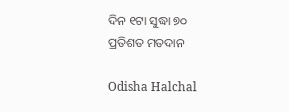ଦିନ ୧ଟା ସୁଦ୍ଧା ୭୦ ପ୍ରତିଶତ ମତଦାନ

Odisha Halchal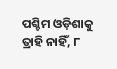ପଶ୍ଚିମ ଓଡ଼ିଶାକୁ ତ୍ରାହି ନାହିଁ, ୮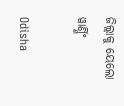ଜିଲ୍ଲାକୁ ୟେଲୋ ୱାର୍ଣ୍ଣିଂ

Odisha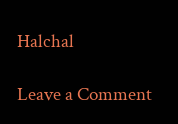Halchal

Leave a Comment